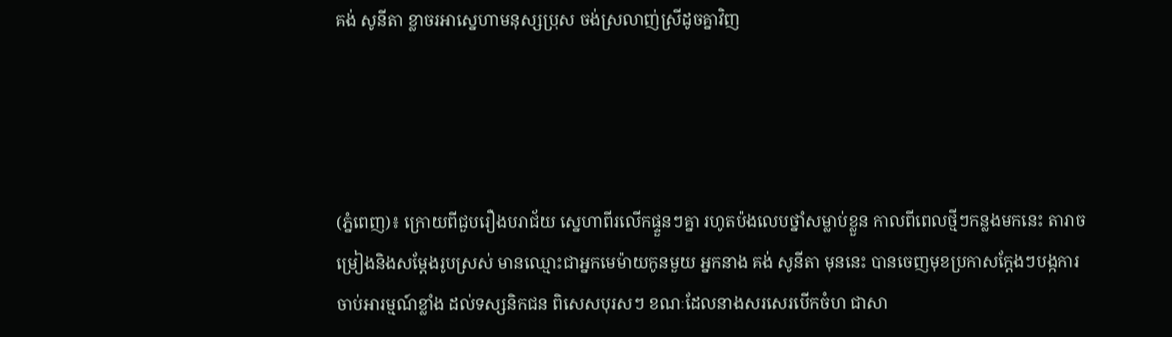គង់ សូនីតា ខ្លាចរអាស្នេហាមនុស្សប្រុស ចង់ស្រលាញ់ស្រីដូចគ្នាវិញ




(ភ្នំពេញ)៖ ក្រោយពីជួបរឿងបរាជ័យ ស្នេហាពីរលើកផ្ទួនៗគ្នា រហូតប៉ងលេបថ្នាំសម្លាប់ខ្លួន កាលពីពេលថ្មីៗកន្លងមកនេះ តារាចម្រៀងនិងសម្តែងរូបស្រស់ មានឈ្មោះជាអ្នកមេម៉ាយកូនមួយ អ្នកនាង គង់ សូនីតា មុននេះ បានចេញមុខប្រកាសក្តែងៗបង្កការចាប់អារម្មណ៍ខ្លាំង ដល់ទស្សនិកជន ពិសេសបុរសៗ ខណៈដែលនាងសរសេរបើកចំហ ជាសា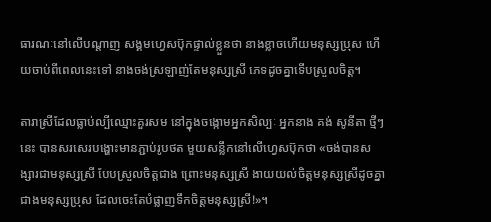ធារណៈនៅលើបណ្តាញ សង្គមហ្វេសប៊ុកផ្ទាល់ខ្លួនថា នាងខ្លាចហើយមនុស្សប្រុស ហើយចាប់ពីពេលនេះទៅ នាងចង់ស្រឡាញ់តែមនុស្សស្រី ភេទដូចគ្នាទើបស្រួលចិត្ត។

តារាស្រីដែលធ្លាប់ល្បីឈ្មោះគួរសម នៅក្នុងចង្កោមអ្នកសិល្បៈ អ្នកនាង គង់ សូនីតា ថ្មីៗនេះ បានសរសេរបង្ហោះមានភ្ជាប់រូបថត មួយសន្លឹកនៅលើហ្វេសប៊ុកថា «ចង់បានសង្សារជាមនុស្សស្រី បែបស្រួលចិត្តជាង ព្រោះមនុស្សស្រី ងាយយល់ចិត្តមនុស្សស្រីដូចគ្នា ជាងមនុស្សប្រុស ដែលចេះតែបំផ្លាញទឹកចិត្តមនុស្សស្រី!»។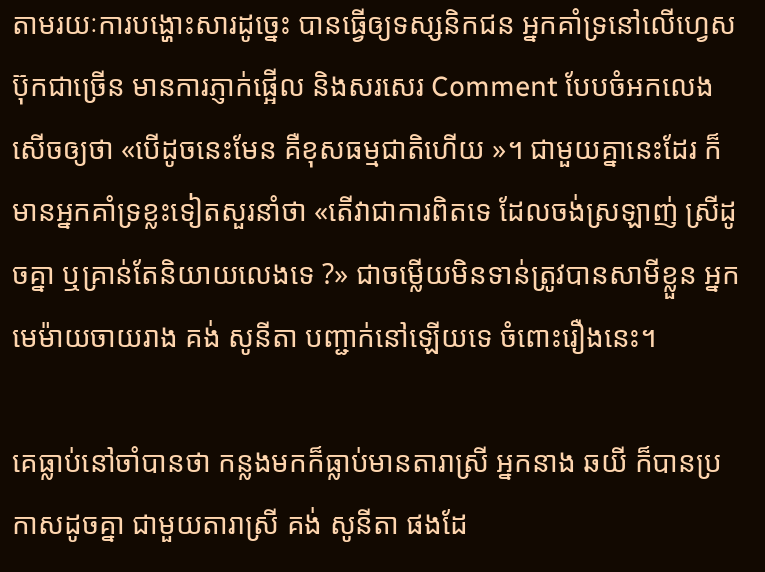តាមរយៈការបង្ហោះសារដូច្នេះ បានធ្វើឲ្យទស្សនិកជន អ្នកគាំទ្រនៅលើហ្វេសប៊ុកជាច្រើន មានការភ្ញាក់ផ្អើល និងសរសេរ Comment បែបចំអកលេងសើចឲ្យថា «បើដូចនេះមែន គឺខុសធម្មជាតិហើយ »។ ជាមួយគ្នានេះដែរ ក៏មានអ្នកគាំទ្រខ្លះទៀតសួរនាំថា «តើវាជាការពិតទេ ដែលចង់ស្រឡាញ់ ស្រីដូចគ្នា ឬគ្រាន់តែនិយាយលេងទេ ?» ជាចម្លើយមិនទាន់ត្រូវបានសាមីខ្លួន អ្នកមេម៉ាយចាយរាង គង់ សូនីតា បញ្ជាក់នៅឡើយទេ ចំពោះរឿងនេះ។

គេធ្លាប់នៅចាំបានថា កន្លងមកក៏ធ្លាប់មានតារាស្រី អ្នកនាង ឆយី ក៏បានប្រកាសដូចគ្នា ជាមួយតារាស្រី គង់ សូនីតា ផងដែ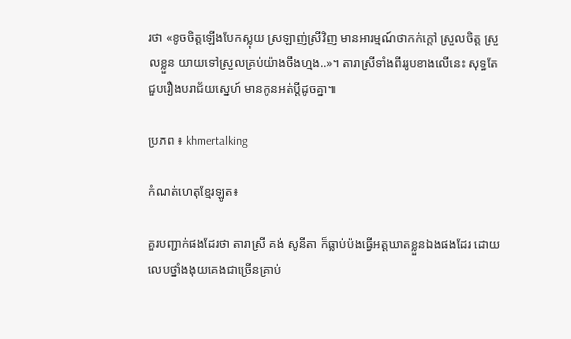រថា «ខូចចិត្តឡើងបែកស្លុយ ស្រឡាញ់ស្រីវិញ មានអារម្មណ៍ថាកក់ក្តៅ ស្រួលចិត្ត ស្រួលខ្លួន យាយទៅស្រួលគ្រប់យ៉ាងចឹងហ្មង..»។ តារាស្រីទាំងពីររូបខាងលើនេះ សុទ្ធតែជួបរឿងបរាជ័យស្នេហ៍ មានកូនអត់ប្តីដូចគ្នា៕

ប្រភព ៖ khmertalking

កំណត់ហេតុខ្មែរឡូត៖

គួរបញ្ជាក់ផងដែរថា តារាស្រី គង់ សូនីតា ក៏ធ្លាប់ប៉ងធ្វើអត្តឃាតខ្លួនឯងផងដែរ ដោយលេបថ្នាំងងុយគេងជាច្រើនគ្រាប់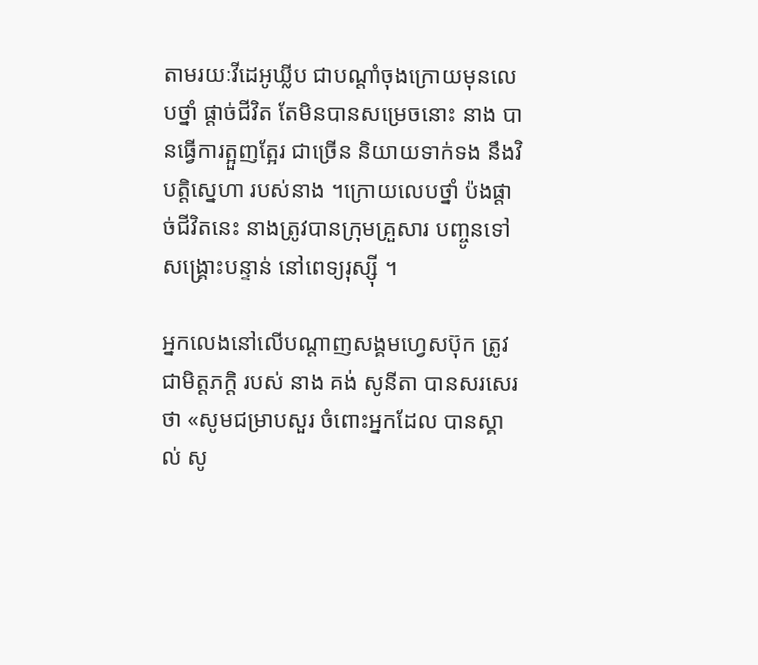តាមរយៈវីដេអូឃ្លីប ជាបណ្តាំចុងក្រោយមុនលេបថ្នាំ ផ្តាច់ជីវិត តែមិនបានសម្រេចនោះ នាង បានធ្វើការត្អួញត្អែរ ជាច្រើន និយាយទាក់ទង នឹងវិបត្តិស្នេហា របស់នាង ។ក្រោយលេបថ្នាំ ប៉ងផ្តាច់ជីវិតនេះ នាងត្រូវបានក្រុមគ្រួសារ បញ្ចូនទៅសង្គ្រោះបន្ទាន់ នៅពេទ្យរុស្ស៊ី ។

អ្នកលេងនៅលើបណ្តាញសង្គមហ្វេសប៊ុក ត្រូវជាមិត្តភក្តិ របស់ នាង គង់ សូនីតា បានសរសេរថា «សូមជម្រាបសួរ ចំពោះអ្នកដែល បានស្គាល់ សូ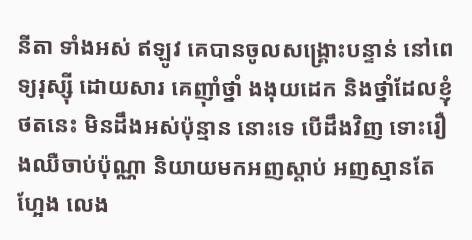នីតា ទាំងអស់ ឥឡូវ គេបានចូលសង្គ្រោះបន្ទាន់ នៅពេទ្យរុស្ស៊ី ដោយសារ គេញ៉ាំថ្នាំ ងងុយដេក និងថ្នាំដែលខ្ញុំថតនេះ មិនដឹងអស់ប៉ុន្មាន នោះទេ បើដឹងវិញ ទោះរឿងឈឺចាប់ប៉ុណ្ណា និយាយមកអញស្តាប់ អញស្មានតែហ្អែង លេង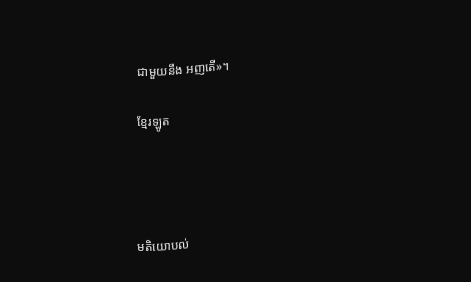ជាមួយនឹង អញតើ»។

ខ្មែរឡូត




មតិយោបល់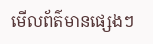មើលព័ត៌មានផ្សេងៗ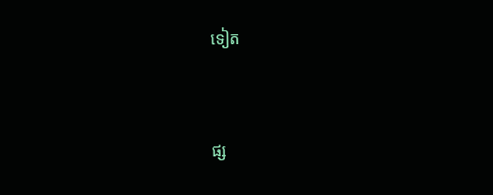ទៀត


ផ្ស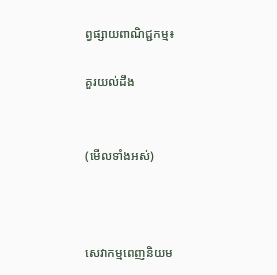ព្វផ្សាយពាណិជ្ជកម្ម៖

គួរយល់ដឹង


(មើលទាំងអស់)



សេវាកម្មពេញនិយម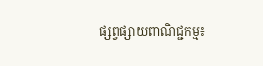ផ្សព្វផ្សាយពាណិជ្ជកម្ម៖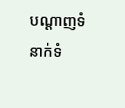បណ្តាញទំនាក់ទំ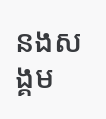នងសង្គម